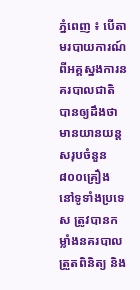ភ្នំពេញ ៖ បើតាមរបាយការណ៍ពីអគ្គស្នងការនគរបាលជាតិ បានឲ្យដឹងថា មានយានយន្ត សរុបចំនួន ៨០០គ្រឿង នៅទូទាំងប្រទេស ត្រូវបានកម្លាំងនគរបាលត្រួតពិនិត្យ និង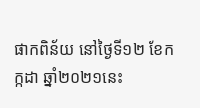ផាកពិន័យ នៅថ្ងៃទី១២ ខែកក្កដា ឆ្នាំ២០២១នេះ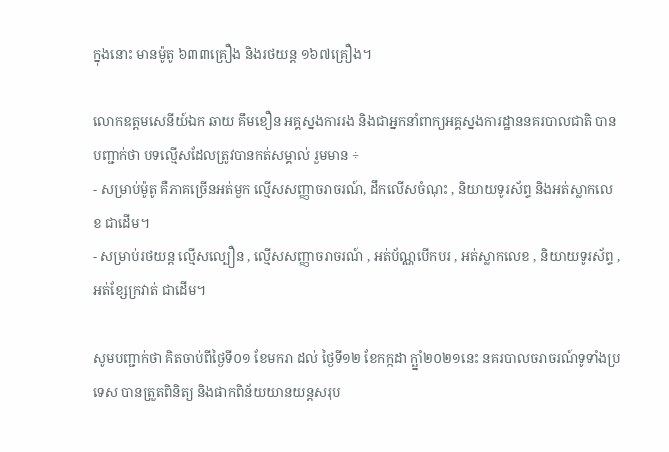ក្នុងនោះ មានម៉ូតូ ៦៣៣គ្រឿង និងរថយន្ត ១៦៧គ្រឿង។

លោកឧត្តមសេនីយ៍ឯក ឆាយ គឹមខឿន អគ្គស្នងការរង និងជាអ្នកនាំពាក្យអគ្គស្នងការដ្ឋាននគរបាលជាតិ បានបញ្ជាក់ថា បទល្មើសដែលត្រូវបានកត់សម្គាល់ រួមមាន ÷
- សម្រាប់ម៉ូតូ គឺភាគច្រើនអត់មួក ល្មើសសញ្ញាចរាចរណ៍, ដឹកលើសចំណុះ , និយាយទូរស័ព្ទ និងអត់ស្លាកលេខ ជាដើម។
- សម្រាប់រថយន្ត ល្មើសល្បឿន , ល្មើសសញ្ញាចរាចរណ៍ , អត់ប័ណ្ណបើកបរ , អត់ស្លាកលេខ , និយាយទូរស័ព្ទ , អត់ខ្សែក្រវាត់ ជាដើម។

សូមបញ្ជាក់ថា គិតចាប់ពីថ្ងៃទី០១ ខែមករា ដល់ ថ្ងៃទី១២ ខែកក្កដា ក្ឆ្នាំ២០២១នេះ នគរបាលចរាចរណ៍ទូទាំងប្រទេស បានត្រួតពិនិត្យ និងផាកពិន័យយានយន្តសរុប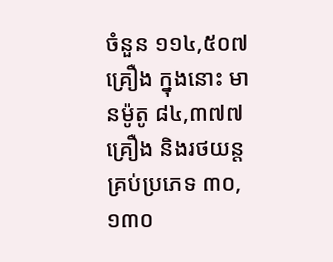ចំនួន ១១៤,៥០៧គ្រឿង ក្នុងនោះ មានម៉ូតូ ៨៤,៣៧៧គ្រឿង និងរថយន្តគ្រប់ប្រភេទ ៣០,១៣០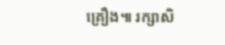គ្រឿង៕ រក្សាសិ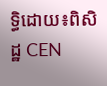ទ្ធិដោយ៖ពិសិដ្ឋ CEN